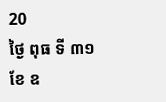20
ថ្ងៃ ពុធ ទី ៣១ ខែ ឧ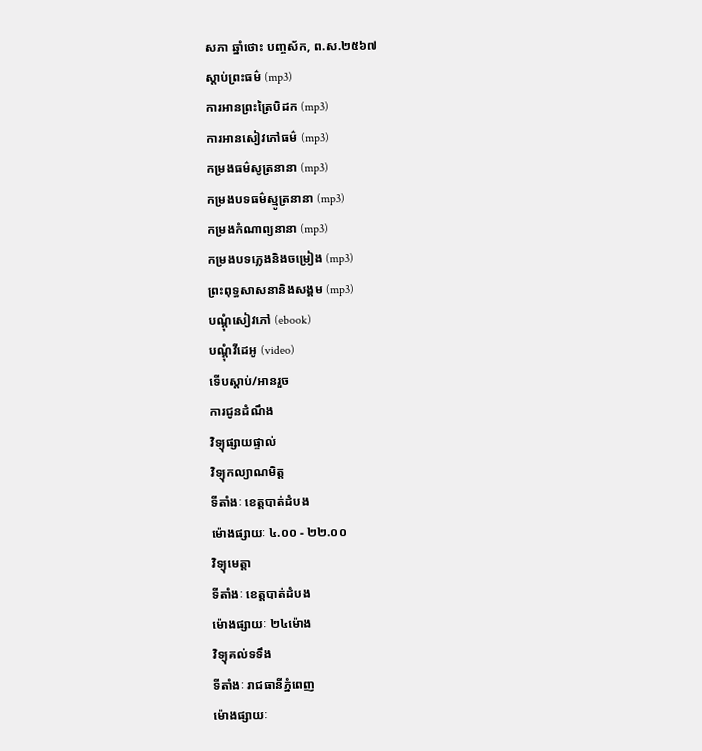សភា ឆ្នាំថោះ បញ្ចស័ក, ព.ស.២៥៦៧
ស្តាប់ព្រះធម៌ (mp3)
ការអានព្រះត្រៃបិដក (mp3)
ការអានសៀវភៅធម៌ (mp3)
កម្រងធម៌សូត្រនានា (mp3)
កម្រងបទធម៌ស្មូត្រនានា (mp3)
កម្រងកំណាព្យនានា (mp3)
កម្រងបទភ្លេងនិងចម្រៀង (mp3)
ព្រះពុទ្ធសាសនានិងសង្គម (mp3)
បណ្តុំសៀវភៅ (ebook)
បណ្តុំវីដេអូ (video)
ទើបស្តាប់/អានរួច
ការជូនដំណឹង
វិទ្យុផ្សាយផ្ទាល់
វិទ្យុកល្យាណមិត្ត
ទីតាំងៈ ខេត្តបាត់ដំបង
ម៉ោងផ្សាយៈ ៤.០០ - ២២.០០
វិទ្យុមេត្តា
ទីតាំងៈ ខេត្តបាត់ដំបង
ម៉ោងផ្សាយៈ ២៤ម៉ោង
វិទ្យុគល់ទទឹង
ទីតាំងៈ រាជធានីភ្នំពេញ
ម៉ោងផ្សាយៈ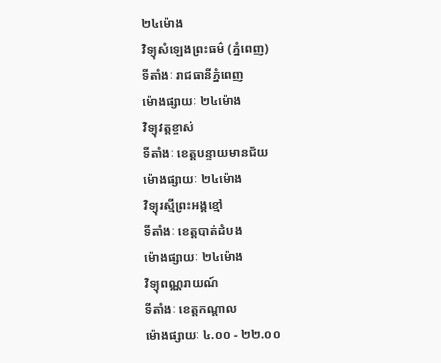២៤ម៉ោង
វិទ្យុសំឡេងព្រះធម៌ (ភ្នំពេញ)
ទីតាំងៈ រាជធានីភ្នំពេញ
ម៉ោងផ្សាយៈ ២៤ម៉ោង
វិទ្យុវត្តខ្ចាស់
ទីតាំងៈ ខេត្តបន្ទាយមានជ័យ
ម៉ោងផ្សាយៈ ២៤ម៉ោង
វិទ្យុរស្មីព្រះអង្គខ្មៅ
ទីតាំងៈ ខេត្តបាត់ដំបង
ម៉ោងផ្សាយៈ ២៤ម៉ោង
វិទ្យុពណ្ណរាយណ៍
ទីតាំងៈ ខេត្តកណ្តាល
ម៉ោងផ្សាយៈ ៤.០០ - ២២.០០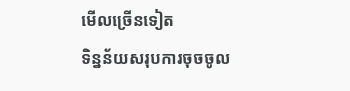មើលច្រើនទៀត
ទិន្នន័យសរុបការចុចចូល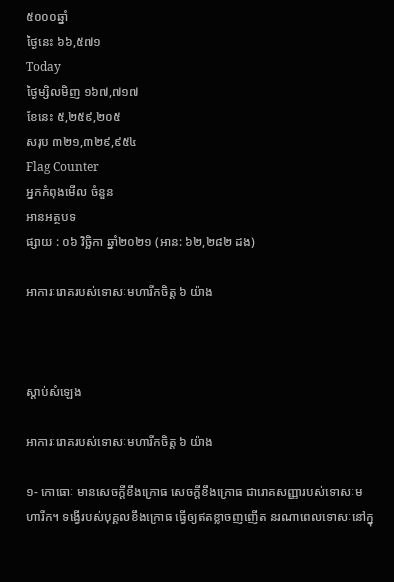៥០០០ឆ្នាំ
ថ្ងៃនេះ ៦៦,៥៧១
Today
ថ្ងៃម្សិលមិញ ១៦៧,៧១៧
ខែនេះ ៥,២៥៩,២០៥
សរុប ៣២១,៣២៩,៩៥៤
Flag Counter
អ្នកកំពុងមើល ចំនួន
អានអត្ថបទ
ផ្សាយ : ០៦ វិច្ឆិកា ឆ្នាំ២០២១ (អាន: ៦២,២៨២ ដង)

អាការៈរោគរបស់ទោសៈមហារីកចិត្ត ៦ យ៉ាង



ស្តាប់សំឡេង

អាការៈរោគរបស់ទោសៈមហារីកចិត្ត ៦ យ៉ាង

១- កោធោៈ មានសេចក្ដីខឹងក្រោធ សេចក្ដីខឹងក្រោធ ជារោគសញ្ញារបស់ទោសៈមហារីក។ ទង្វើរបស់បុគ្គលខឹងក្រោធ ធ្វើឲ្យឥតខ្លាចញញើត នរណាពេលទោសៈនៅក្នុ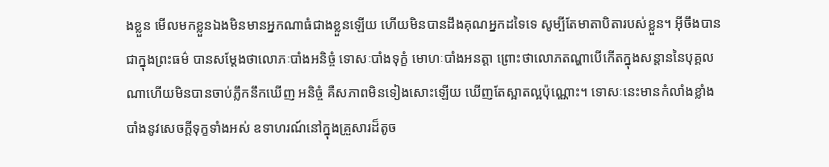ងខ្លួន មើលមកខ្លួនឯងមិនមានអ្នកណាធំជាងខ្លួនឡើយ ហើយមិនបានដឹងគុណអ្នកដទៃទេ សូម្បីតែមាតាបិតារបស់ខ្លួន។ អ៊ីចឹងបានជាក្នុងព្រះធម៌ បានសម្ដែងថាលោភៈបាំងអនិច្ចំ ទោសៈបាំងទុក្ខំ មោហៈបាំងអនត្តា ព្រោះថាលោភតណ្ហាបើកើតក្នុងសន្ដាននៃបុគ្គលណាហើយមិនបានចាប់ភ្លឹកនឹកឃើញ អនិច្ចំ គឺសភាពមិនទៀងសោះឡើយ ឃើញតែស្អាតល្អប៉ុណ្ណោះ។ ទោសៈនេះមានកំលាំងខ្លាំងបាំងនូវសេចក្ដីទុក្ខទាំងអស់ ឧទាហរណ៍នៅក្នុងគ្រួសារដ៏តូច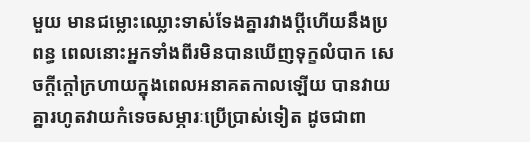មួយ មានជម្លោះឈ្លោះទាស់ទែងគ្នារវាងប្ដីហើយនឹងប្រពន្ធ ពេលនោះអ្នកទាំងពីរមិនបានឃើញទុក្ខលំបាក សេចក្ដីក្ដៅក្រហាយក្នុងពេលអនាគតកាលឡើយ បានវាយគ្នារហូតវាយកំទេចសម្ភារៈប្រើប្រាស់ទៀត ដូចជាពា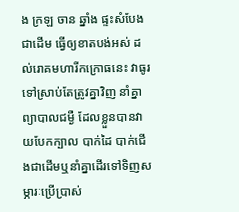ង ក្រឡ ចាន ឆ្នាំង ផ្ទះសំបែងជាដើម ធ្វើឲ្យខាតបង់អស់ ដល់រោគមហារីកក្រោធនេះ វាធូរទៅស្រាប់តែត្រូវគ្នាវិញ នាំគ្នាព្យាបាលជម្ងឺ ដែលខ្លួនបានវាយបែកក្បាល បាក់ដៃ បាក់ជើងជាដើមឬនាំគ្នាដើរទៅទិញសម្ភារៈប្រើប្រាស់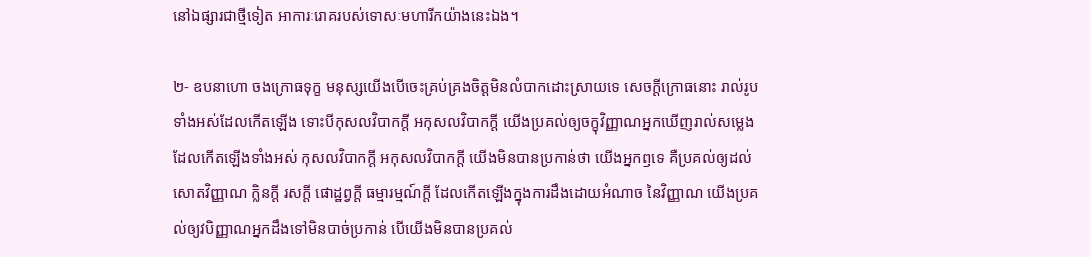នៅឯផ្សារជាថ្មីទៀត អាការៈរោគរបស់ទោសៈមហារីកយ៉ាងនេះឯង។

២- ឧបនាហោ ចងក្រោធទុក្ខ មនុស្សយើងបើចេះគ្រប់គ្រងចិត្តមិនលំបាកដោះស្រាយទេ សេចក្ដីក្រោធនោះ រាល់រូបទាំងអស់ដែលកើតឡើង ទោះបីកុសលវិបាកក្ដី អកុសលវិបាកក្ដី យើងប្រគល់ឲ្យចក្ខុវិញ្ញាណអ្នកឃើញរាល់សម្លេង ដែលកើតឡើងទាំងអស់ កុសលវិបាកក្ដី អកុសលវិបាកក្ដី យើងមិនបានប្រកាន់ថា យើងអ្នកឭទេ គឺប្រគល់ឲ្យដល់សោតវិញ្ញាណ ក្លិនក្ដី រសក្ដី ផោដ្ឋព្វក្ដី ធម្មារម្មណ៍ក្ដី ដែលកើតឡើងក្នុងការដឹងដោយអំណាច នៃវិញ្ញាណ យើងប្រគល់ឲ្យវបិញ្ញាណអ្នកដឹងទៅមិនបាច់ប្រកាន់ បើយើងមិនបានប្រគល់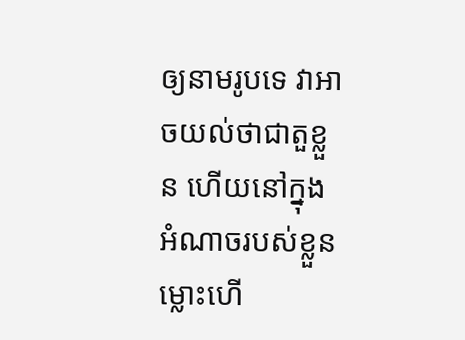ឲ្យនាមរូបទេ វាអាចយល់ថាជាតួខ្លួន ហើយនៅក្នុងអំណាចរបស់ខ្លួន ម្លោះហើ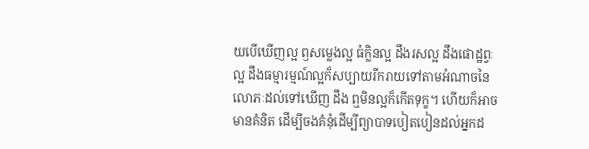យបើឃើញល្អ ឭសម្លេងល្អ ធំក្លិនល្អ ដឹងរសល្អ ដឹងផោដ្ឋព្វៈល្អ ដឹងធម្មារម្មណ៍ល្អក៏សប្បាយរីករាយទៅតាមអំណាចនៃលោភៈដល់ទៅឃើញ ដឹង ឮមិនល្អក៏កើតទុក្ខ។ ហើយក៏អាចមានគំនិត ដើម្បីចងគំនុំដើម្បីព្យាបាទបៀតបៀនដល់អ្នកដ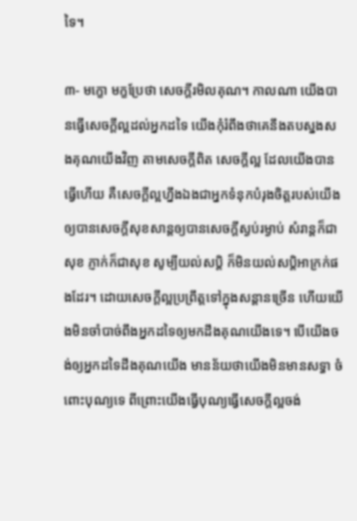ទៃ។

៣- មក្ខោ មក្ខប្រែថា សេចក្ដីរមិលគុណ។ កាលណា យើងបានធ្វើសេចក្ដីល្អដល់អ្នកដទៃ យើងកុំរំពឹងថាគេនឹងតបស្នងសងគុណយើងវិញ តាមសេចក្ដីពិត សេចក្ដីល្អ ដែលយើងបានធ្វើហើយ គឺសេចក្ដីល្អហ្នឹងឯងជាអ្នកទំនុកបំរុងចិត្តរបស់យើងឲ្យបានសេចក្ដីសុខសាន្តឲ្យបានសេចក្ដីស្ងប់រម្ងាប់ សំរាន្តក៏ជាសុខ ភ្ញាក់ក៏ជាសុខ សូម្បីយល់សប្តិ ក៏មិនយល់សប្តិអាក្រក់ផងដែរ។ ដោយសេចក្ដីល្អប្រព្រឹត្តទៅក្នុងសន្ដានច្រើន ហើយយើងមិនចាំបាច់ពឹងអ្នកដទៃឲ្យមកដឹងគុណយើងទេ។ បើយើងចង់ឲ្យអ្នកដទៃដឹងគុណយើង មានន័យថាយើងមិនមានសទ្ធា ចំពោះបុណ្យទេ ពីព្រោះយើងធ្វើបុណ្យធ្វើសេចក្ដីល្អចង់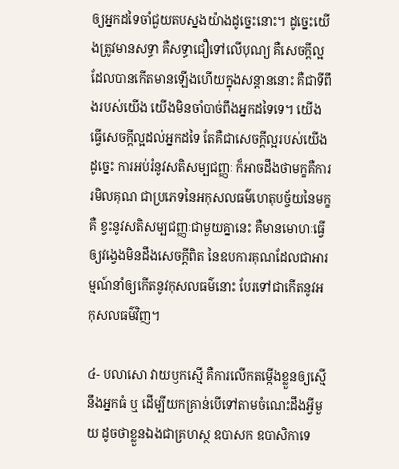ឲ្យអ្នកដទៃចាំជួយតបស្នងយ៉ាងដូច្នេះនោះ។ ដូច្នេះយើងត្រូវមានសទ្ធា គឺសទ្ធាជឿទៅលើបុណ្យ គឺសេចក្ដីល្អ ដែលបានកើតមានឡើងហើយក្នុងសន្ដាននោះ គឺជាទីពឹងរបស់យើង យើងមិនចាំបាច់ពឹងអ្នកដទៃទេ។ យើងធ្វើសេចក្ដីល្អដល់អ្នកដទៃ តែគឺជាសេចក្ដីល្អរបស់យើងដូច្នេះ ការអប់រំនូវសតិសម្បជញ្ញៈ ក៏អាចដឹងថាមក្ខគឺការរមិលគុណ ជាប្រភេទនៃអកុសលធម៌ហេតុបច្ច័យនៃមក្ខ គឺ ខ្វះនូវសតិសម្បជញ្ញៈជាមួយគ្នានេះ គឺមានមោហៈធ្វើឲ្យវង្វេងមិនដឹងសេចក្ដីពិត នៃឧបការគុណដែលជាអារម្មណ៍នាំឲ្យកើតនូវកុសលធម៌នោះ បែរទៅជាកើតនូវអកុសលធម៌វិញ។

៤- បលាសោ វាយឫកស្មើ គឺការលើកតម្កើងខ្លួនឲ្យស្មើនឹងអ្នកធំ ឬ ដើម្បីយកគ្រាន់បើទៅតាមចំណេះដឹងអ្វីមួយ ដូចថាខ្លួនឯងជាគ្រហស្ថ ឧបាសក ឧបាសិកាទេ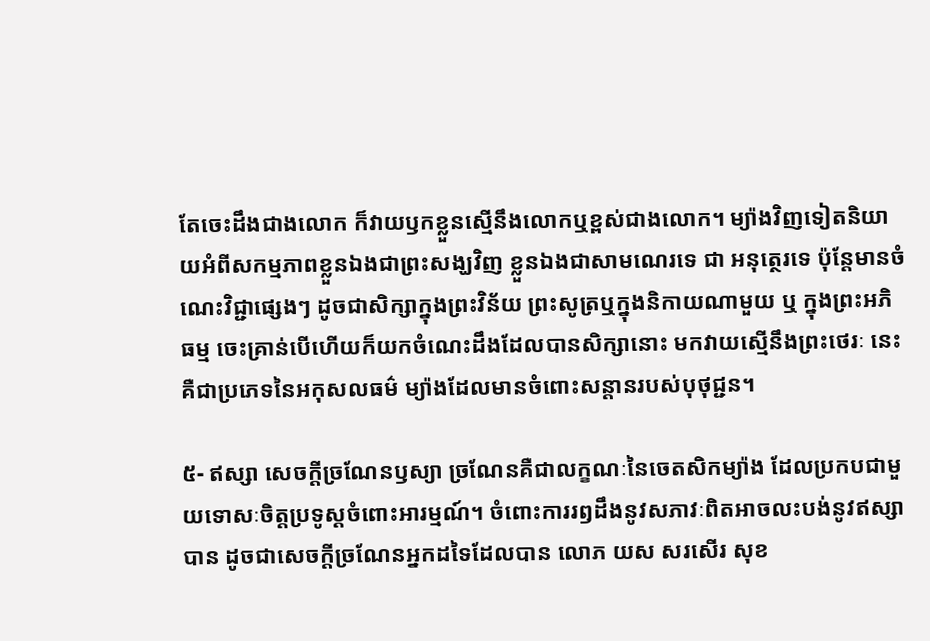តែចេះដឹងជាងលោក ក៏វាយឫកខ្លួនស្មើនឹងលោកឬខ្ពស់ជាងលោក។ ម្យ៉ាងវិញទៀតនិយាយអំពីសកម្មភាពខ្លួនឯងជាព្រះសង្ឃវិញ ខ្លួនឯងជាសាមណេរទេ ជា អនុត្ថេរទេ ប៉ុន្តែមានចំណេះវិជ្ជាផ្សេងៗ ដូចជាសិក្សាក្នុងព្រះវិន័យ ព្រះសូត្រឬក្នុងនិកាយណាមួយ ឬ ក្នុងព្រះអភិធម្ម ចេះគ្រាន់បើហើយក៏យកចំណេះដឹងដែលបានសិក្សានោះ មកវាយស្មើនឹងព្រះថេរៈ នេះគឺជាប្រភេទនៃអកុសលធម៌ ម្យ៉ាងដែលមានចំពោះសន្ដានរបស់បុថុជ្ជន។

៥- ឥស្សា សេចក្ដីច្រណែនឫស្យា ច្រណែនគឺជាលក្ខណៈនៃចេតសិកម្យ៉ាង ដែលប្រកបជាមួយទោសៈចិត្តប្រទូស្ដចំពោះអារម្មណ៍។ ចំពោះការរឭដឹងនូវសភាវៈពិតអាចលះបង់នូវឥស្សាបាន ដូចជាសេចក្ដីច្រណែនអ្នកដទៃដែលបាន លោភ យស សរសើរ សុខ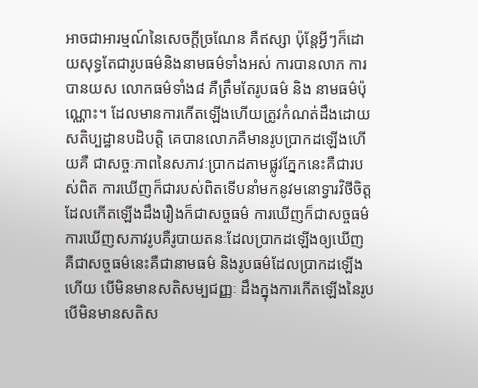អាចជាអារម្មណ៍នៃសេចក្ដីច្រណែន គឺឥស្សា ប៉ុន្តែអ្វីៗក៏ដោយសុទ្ធតែជារូបធម៌និងនាមធម៌ទាំងអស់ ការបានលាភ ការបានយស លោកធម៌ទាំង៨ គឺត្រឹមតែរូបធម៌ និង នាមធម៌ប៉ុណ្ណោះ។ ដែលមានការកើតឡើងហើយត្រូវកំណត់ដឹងដោយសតិប្បដ្ឋានបដិបត្តិ គេបានលោភគឺមានរូបប្រាកដឡើងហើយគឺ ជាសច្ចៈភាពនៃសភាវៈប្រាកដតាមផ្លូវភ្នែកនេះគឺជារបស់ពិត ការឃើញក៏ជារបស់ពិតទើបនាំមកនូវមនោទ្វារវិថីចិត្តដែលកើតឡើងដឹងរឿងក៏ជាសច្ចធម៌ ការឃើញក៏ជាសច្ចធម៌ ការឃើញសភាវរូបគឺរូបាយតនៈដែលប្រាកដឡើងឲ្យឃើញ គឺជាសច្ចធម៌នេះគឺជានាមធម៌ និងរូបធម៌ដែលប្រាកដឡើងហើយ បើមិនមានសតិសម្បជញ្ញៈ ដឹងក្នុងការកើតឡើងនៃរូប បើមិនមានសតិស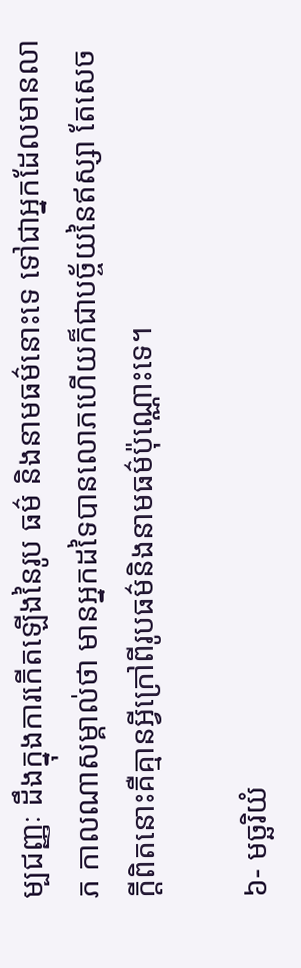ម្បជញ្ញៈ ដឹងក្នុងការកើតឡើងនៃរូប ធម៌ និងនាមធម៌នោះទេ ទៅជាអ្នកដែលមានលាភ កាលណាសម្គាល់ថា មានអ្នកដទៃបានលោភហើយក៏ជាបច្ច័យនៃឥស្សា តែសេចក្ដីពិតនោះគឺគ្មានអ្វីក្រៅពីរូបធម៌និងនាមធម៌ប៉ុណ្ណោះទេ។

៦- មច្ឆរិយំ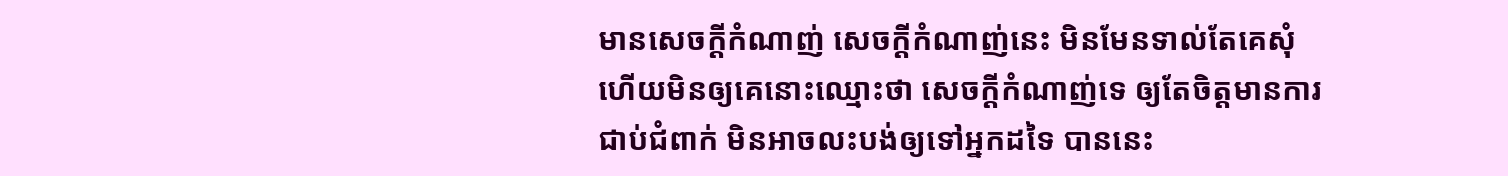មានសេចក្ដីកំណាញ់ សេចក្ដីកំណាញ់នេះ មិនមែនទាល់តែគេសុំ ហើយមិនឲ្យគេនោះឈ្មោះថា សេចក្ដីកំណាញ់ទេ ឲ្យតែចិត្តមានការជាប់ជំពាក់ មិនអាចលះបង់ឲ្យទៅអ្នកដទៃ បាននេះ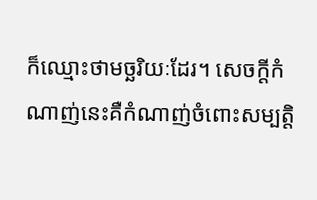ក៏ឈ្មោះថាមច្ឆរិយៈដែរ។ សេចក្ដីកំណាញ់នេះគឺកំណាញ់ចំពោះសម្បត្តិ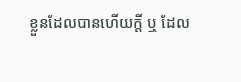ខ្លួនដែលបានហើយក្ដី ឬ ដែល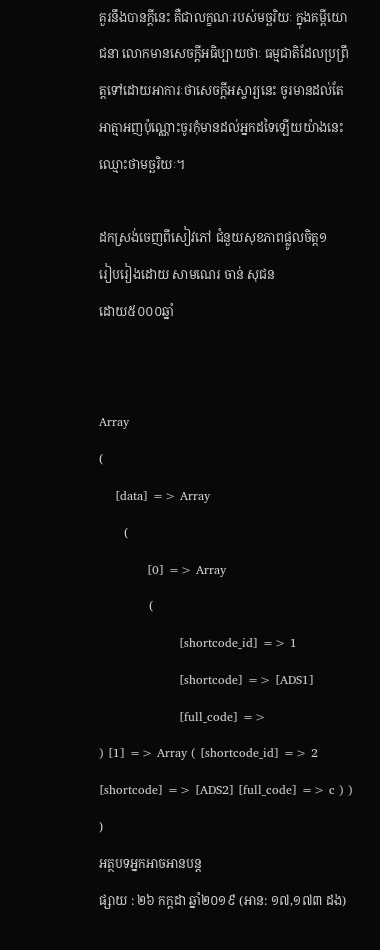គួរនឹងបានក្ដីនេះ គឺជាលក្ខណៈរបស់មច្ឆរិយៈ ក្នុងគម្ពីយោជនា លោកមានសេចក្ដីអធិប្បាយថាៈ ធម្មជាតិដែលប្រព្រឹត្តទៅដោយអាការៈថាសេចក្ដីអស្ចារ្យនេះ ចូរមានដល់តែអាត្មាអញប៉ុណ្ណោះចូរកុំមានដល់អ្នកដទៃឡើយយ៉ាងនេះឈ្មោះថាមច្ឆរិយៈ។

ដកស្រង់ចេញពីសៀវភៅ ជំនួយសុខភាពផ្លូលចិត្ត១
រៀបរៀងដោយ សាមណេរ ចាន់ សុជន
ដោយ៥០០០ឆ្នាំ


Array
(
    [data] => Array
        (
            [0] => Array
                (
                    [shortcode_id] => 1
                    [shortcode] => [ADS1]
                    [full_code] =>
) [1] => Array ( [shortcode_id] => 2 [shortcode] => [ADS2] [full_code] => c ) ) )
អត្ថបទអ្នកអាចអានបន្ត
ផ្សាយ : ២៦ កក្តដា ឆ្នាំ២០១៩ (អាន: ១៧,១៧៣ ដង)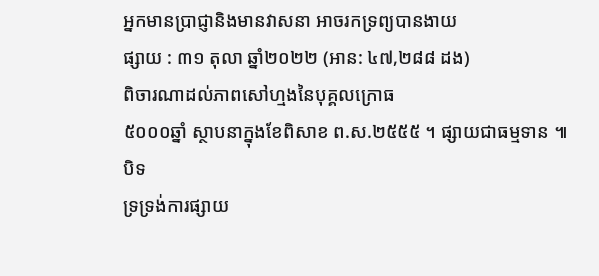អ្នកមានប្រាជ្ញានិងមានវាសនា អាចរកទ្រព្យបានងាយ
ផ្សាយ : ៣១ តុលា ឆ្នាំ២០២២ (អាន: ៤៧,២៨៨ ដង)
ពិចារណាដល់ភាពសៅហ្មងនៃបុគ្គលក្រោធ
៥០០០ឆ្នាំ ស្ថាបនាក្នុងខែពិសាខ ព.ស.២៥៥៥ ។ ផ្សាយជាធម្មទាន ៕
បិទ
ទ្រទ្រង់ការផ្សាយ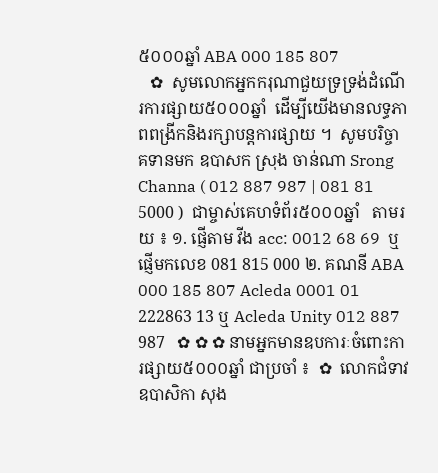៥០០០ឆ្នាំ ABA 000 185 807
   ✿  សូមលោកអ្នកករុណាជួយទ្រទ្រង់ដំណើរការផ្សាយ៥០០០ឆ្នាំ  ដើម្បីយើងមានលទ្ធភាពពង្រីកនិងរក្សាបន្តការផ្សាយ ។  សូមបរិច្ចាគទានមក ឧបាសក ស្រុង ចាន់ណា Srong Channa ( 012 887 987 | 081 81 5000 )  ជាម្ចាស់គេហទំព័រ៥០០០ឆ្នាំ   តាមរយ ៖ ១. ផ្ញើតាម វីង acc: 0012 68 69  ឬផ្ញើមកលេខ 081 815 000 ២. គណនី ABA 000 185 807 Acleda 0001 01 222863 13 ឬ Acleda Unity 012 887 987   ✿ ✿ ✿ នាមអ្នកមានឧបការៈចំពោះការផ្សាយ៥០០០ឆ្នាំ ជាប្រចាំ ៖  ✿  លោកជំទាវ ឧបាសិកា សុង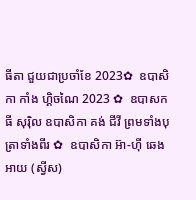ធីតា ជួយជាប្រចាំខែ 2023✿  ឧបាសិកា កាំង ហ្គិចណៃ 2023 ✿  ឧបាសក ធី សុរ៉ិល ឧបាសិកា គង់ ជីវី ព្រមទាំងបុត្រាទាំងពីរ ✿  ឧបាសិកា អ៊ា-ហុី ឆេងអាយ (ស្វីស)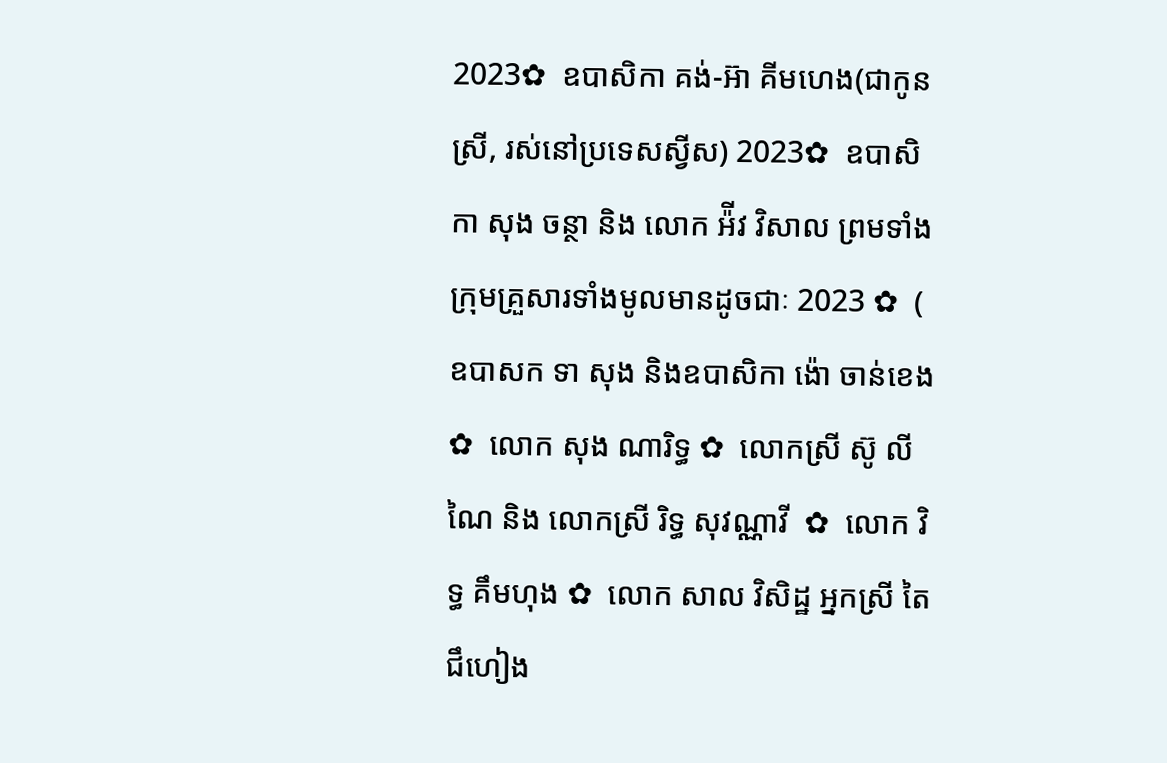2023✿  ឧបាសិកា គង់-អ៊ា គីមហេង(ជាកូនស្រី, រស់នៅប្រទេសស្វីស) 2023✿  ឧបាសិកា សុង ចន្ថា និង លោក អ៉ីវ វិសាល ព្រមទាំងក្រុមគ្រួសារទាំងមូលមានដូចជាៈ 2023 ✿  ( ឧបាសក ទា សុង និងឧបាសិកា ង៉ោ ចាន់ខេង ✿  លោក សុង ណារិទ្ធ ✿  លោកស្រី ស៊ូ លីណៃ និង លោកស្រី រិទ្ធ សុវណ្ណាវី  ✿  លោក វិទ្ធ គឹមហុង ✿  លោក សាល វិសិដ្ឋ អ្នកស្រី តៃ ជឹហៀង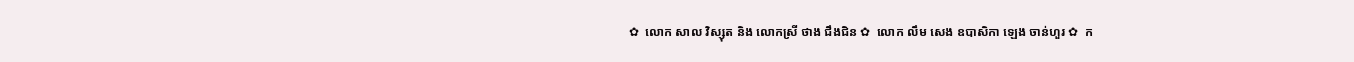✿  លោក សាល វិស្សុត និង លោកស្រី ថាង ជឹងជិន ✿  លោក លឹម សេង ឧបាសិកា ឡេង ចាន់ហួរ ✿  ក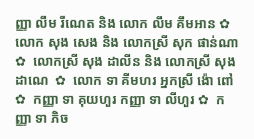ញ្ញា លឹម រីណេត និង លោក លឹម គឹមអាន ✿  លោក សុង សេង និង លោកស្រី សុក ផាន់ណា ✿  លោកស្រី សុង ដាលីន និង លោកស្រី សុង ដាណេ  ✿  លោក ទា គីមហរ អ្នកស្រី ង៉ោ ពៅ ✿  កញ្ញា ទា គុយហួរ កញ្ញា ទា លីហួរ ✿  កញ្ញា ទា ភិច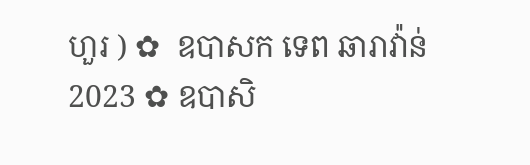ហួរ ) ✿  ឧបាសក ទេព ឆារាវ៉ាន់ 2023 ✿ ឧបាសិ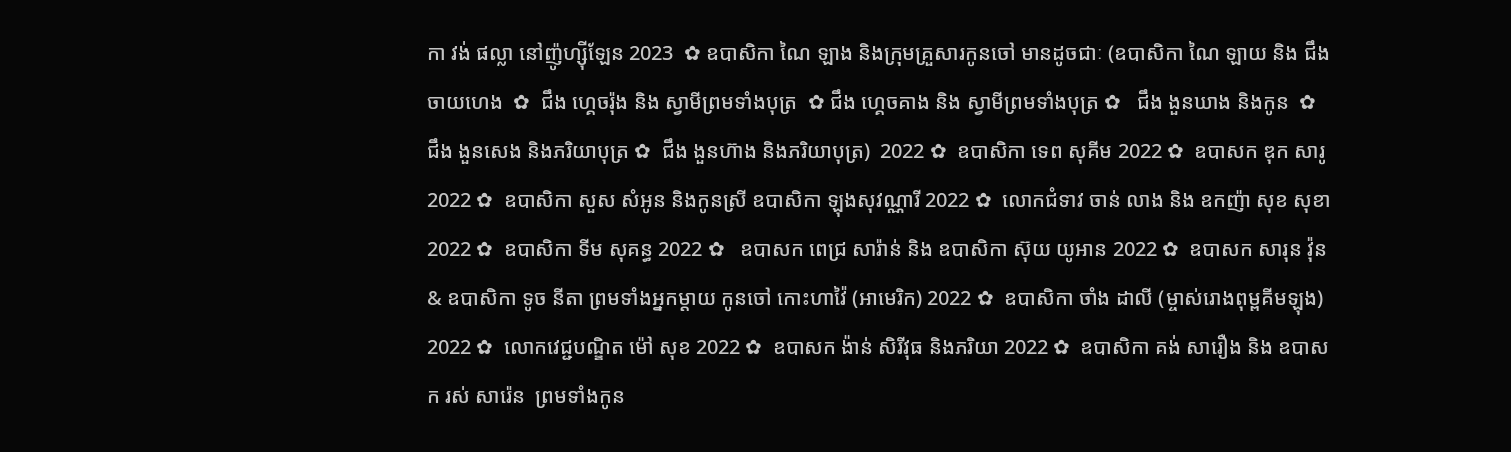កា វង់ ផល្លា នៅញ៉ូហ្ស៊ីឡែន 2023  ✿ ឧបាសិកា ណៃ ឡាង និងក្រុមគ្រួសារកូនចៅ មានដូចជាៈ (ឧបាសិកា ណៃ ឡាយ និង ជឹង ចាយហេង  ✿  ជឹង ហ្គេចរ៉ុង និង ស្វាមីព្រមទាំងបុត្រ  ✿ ជឹង ហ្គេចគាង និង ស្វាមីព្រមទាំងបុត្រ ✿   ជឹង ងួនឃាង និងកូន  ✿  ជឹង ងួនសេង និងភរិយាបុត្រ ✿  ជឹង ងួនហ៊ាង និងភរិយាបុត្រ)  2022 ✿  ឧបាសិកា ទេព សុគីម 2022 ✿  ឧបាសក ឌុក សារូ 2022 ✿  ឧបាសិកា សួស សំអូន និងកូនស្រី ឧបាសិកា ឡុងសុវណ្ណារី 2022 ✿  លោកជំទាវ ចាន់ លាង និង ឧកញ៉ា សុខ សុខា 2022 ✿  ឧបាសិកា ទីម សុគន្ធ 2022 ✿   ឧបាសក ពេជ្រ សារ៉ាន់ និង ឧបាសិកា ស៊ុយ យូអាន 2022 ✿  ឧបាសក សារុន វ៉ុន & ឧបាសិកា ទូច នីតា ព្រមទាំងអ្នកម្តាយ កូនចៅ កោះហាវ៉ៃ (អាមេរិក) 2022 ✿  ឧបាសិកា ចាំង ដាលី (ម្ចាស់រោងពុម្ពគីមឡុង) 2022 ✿  លោកវេជ្ជបណ្ឌិត ម៉ៅ សុខ 2022 ✿  ឧបាសក ង៉ាន់ សិរីវុធ និងភរិយា 2022 ✿  ឧបាសិកា គង់ សារឿង និង ឧបាសក រស់ សារ៉េន  ព្រមទាំងកូន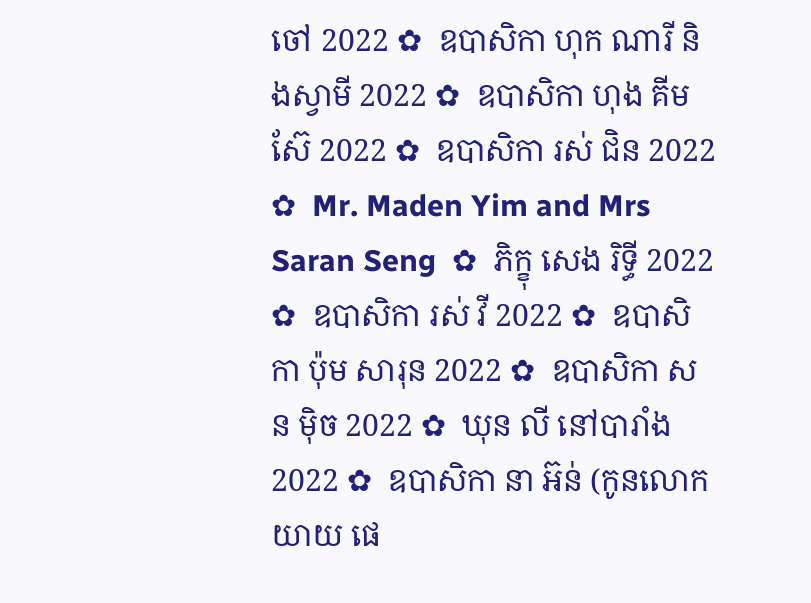ចៅ 2022 ✿  ឧបាសិកា ហុក ណារី និងស្វាមី 2022 ✿  ឧបាសិកា ហុង គីមស៊ែ 2022 ✿  ឧបាសិកា រស់ ជិន 2022 ✿  Mr. Maden Yim and Mrs Saran Seng  ✿  ភិក្ខុ សេង រិទ្ធី 2022 ✿  ឧបាសិកា រស់ វី 2022 ✿  ឧបាសិកា ប៉ុម សារុន 2022 ✿  ឧបាសិកា សន ម៉ិច 2022 ✿  ឃុន លី នៅបារាំង 2022 ✿  ឧបាសិកា នា អ៊ន់ (កូនលោកយាយ ផេ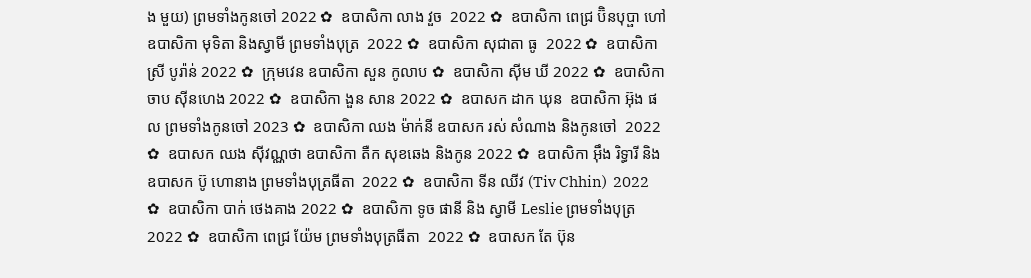ង មួយ) ព្រមទាំងកូនចៅ 2022 ✿  ឧបាសិកា លាង វួច  2022 ✿  ឧបាសិកា ពេជ្រ ប៊ិនបុប្ផា ហៅឧបាសិកា មុទិតា និងស្វាមី ព្រមទាំងបុត្រ  2022 ✿  ឧបាសិកា សុជាតា ធូ  2022 ✿  ឧបាសិកា ស្រី បូរ៉ាន់ 2022 ✿  ក្រុមវេន ឧបាសិកា សួន កូលាប ✿  ឧបាសិកា ស៊ីម ឃី 2022 ✿  ឧបាសិកា ចាប ស៊ីនហេង 2022 ✿  ឧបាសិកា ងួន សាន 2022 ✿  ឧបាសក ដាក ឃុន  ឧបាសិកា អ៊ុង ផល ព្រមទាំងកូនចៅ 2023 ✿  ឧបាសិកា ឈង ម៉ាក់នី ឧបាសក រស់ សំណាង និងកូនចៅ  2022 ✿  ឧបាសក ឈង សុីវណ្ណថា ឧបាសិកា តឺក សុខឆេង និងកូន 2022 ✿  ឧបាសិកា អុឹង រិទ្ធារី និង ឧបាសក ប៊ូ ហោនាង ព្រមទាំងបុត្រធីតា  2022 ✿  ឧបាសិកា ទីន ឈីវ (Tiv Chhin)  2022 ✿  ឧបាសិកា បាក់ ថេងគាង 2022 ✿  ឧបាសិកា ទូច ផានី និង ស្វាមី Leslie ព្រមទាំងបុត្រ  2022 ✿  ឧបាសិកា ពេជ្រ យ៉ែម ព្រមទាំងបុត្រធីតា  2022 ✿  ឧបាសក តែ ប៊ុន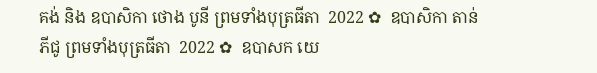គង់ និង ឧបាសិកា ថោង បូនី ព្រមទាំងបុត្រធីតា  2022 ✿  ឧបាសិកា តាន់ ភីជូ ព្រមទាំងបុត្រធីតា  2022 ✿  ឧបាសក យេ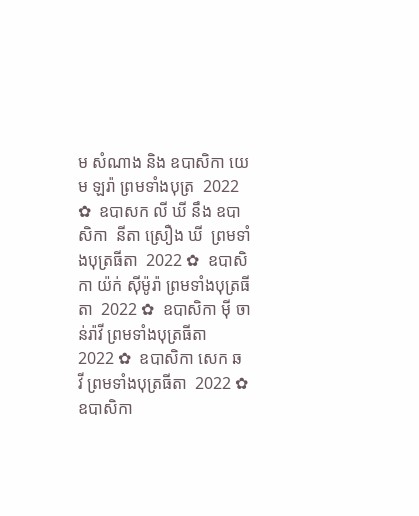ម សំណាង និង ឧបាសិកា យេម ឡរ៉ា ព្រមទាំងបុត្រ  2022 ✿  ឧបាសក លី ឃី នឹង ឧបាសិកា  នីតា ស្រឿង ឃី  ព្រមទាំងបុត្រធីតា  2022 ✿  ឧបាសិកា យ៉ក់ សុីម៉ូរ៉ា ព្រមទាំងបុត្រធីតា  2022 ✿  ឧបាសិកា មុី ចាន់រ៉ាវី ព្រមទាំងបុត្រធីតា  2022 ✿  ឧបាសិកា សេក ឆ វី ព្រមទាំងបុត្រធីតា  2022 ✿  ឧបាសិកា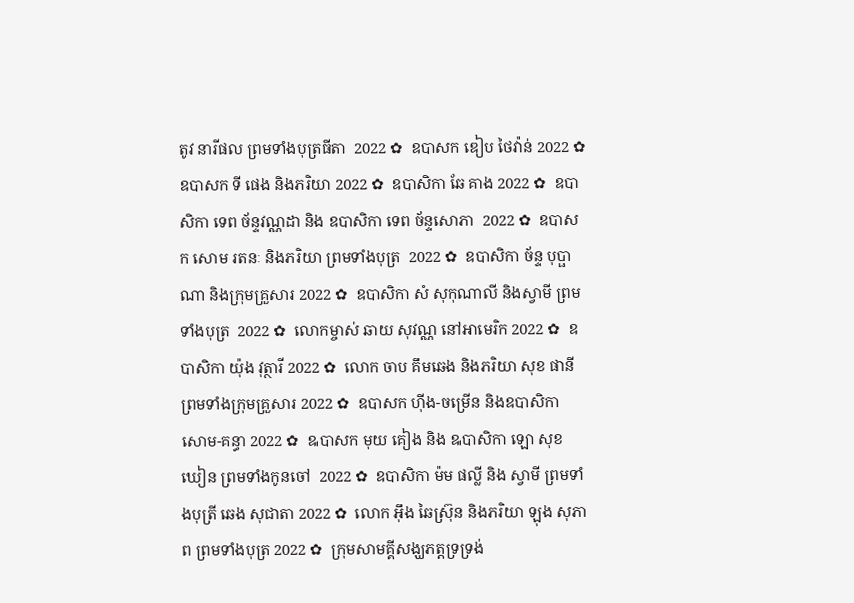តូវ នារីផល ព្រមទាំងបុត្រធីតា  2022 ✿  ឧបាសក ឌៀប ថៃវ៉ាន់ 2022 ✿  ឧបាសក ទី ផេង និងភរិយា 2022 ✿  ឧបាសិកា ឆែ គាង 2022 ✿  ឧបាសិកា ទេព ច័ន្ទវណ្ណដា និង ឧបាសិកា ទេព ច័ន្ទសោភា  2022 ✿  ឧបាសក សោម រតនៈ និងភរិយា ព្រមទាំងបុត្រ  2022 ✿  ឧបាសិកា ច័ន្ទ បុប្ផាណា និងក្រុមគ្រួសារ 2022 ✿  ឧបាសិកា សំ សុកុណាលី និងស្វាមី ព្រមទាំងបុត្រ  2022 ✿  លោកម្ចាស់ ឆាយ សុវណ្ណ នៅអាមេរិក 2022 ✿  ឧបាសិកា យ៉ុង វុត្ថារី 2022 ✿  លោក ចាប គឹមឆេង និងភរិយា សុខ ផានី ព្រមទាំងក្រុមគ្រួសារ 2022 ✿  ឧបាសក ហ៊ីង-ចម្រើន និងឧបាសិកា សោម-គន្ធា 2022 ✿  ឩបាសក មុយ គៀង និង ឩបាសិកា ឡោ សុខឃៀន ព្រមទាំងកូនចៅ  2022 ✿  ឧបាសិកា ម៉ម ផល្លី និង ស្វាមី ព្រមទាំងបុត្រី ឆេង សុជាតា 2022 ✿  លោក អ៊ឹង ឆៃស្រ៊ុន និងភរិយា ឡុង សុភាព ព្រមទាំងបុត្រ 2022 ✿  ក្រុមសាមគ្គីសង្ឃភត្តទ្រទ្រង់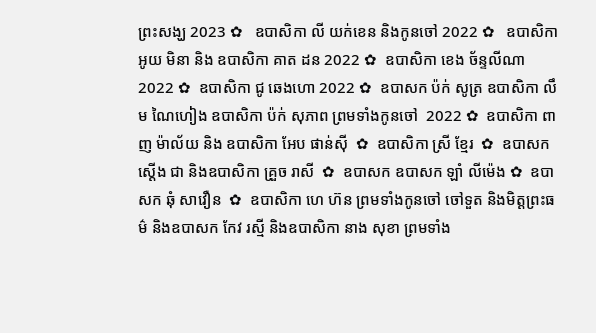ព្រះសង្ឃ 2023 ✿   ឧបាសិកា លី យក់ខេន និងកូនចៅ 2022 ✿   ឧបាសិកា អូយ មិនា និង ឧបាសិកា គាត ដន 2022 ✿  ឧបាសិកា ខេង ច័ន្ទលីណា 2022 ✿  ឧបាសិកា ជូ ឆេងហោ 2022 ✿  ឧបាសក ប៉ក់ សូត្រ ឧបាសិកា លឹម ណៃហៀង ឧបាសិកា ប៉ក់ សុភាព ព្រមទាំងកូនចៅ  2022 ✿  ឧបាសិកា ពាញ ម៉ាល័យ និង ឧបាសិកា អែប ផាន់ស៊ី  ✿  ឧបាសិកា ស្រី ខ្មែរ  ✿  ឧបាសក ស្តើង ជា និងឧបាសិកា គ្រួច រាសី  ✿  ឧបាសក ឧបាសក ឡាំ លីម៉េង ✿  ឧបាសក ឆុំ សាវឿន  ✿  ឧបាសិកា ហេ ហ៊ន ព្រមទាំងកូនចៅ ចៅទួត និងមិត្តព្រះធម៌ និងឧបាសក កែវ រស្មី និងឧបាសិកា នាង សុខា ព្រមទាំង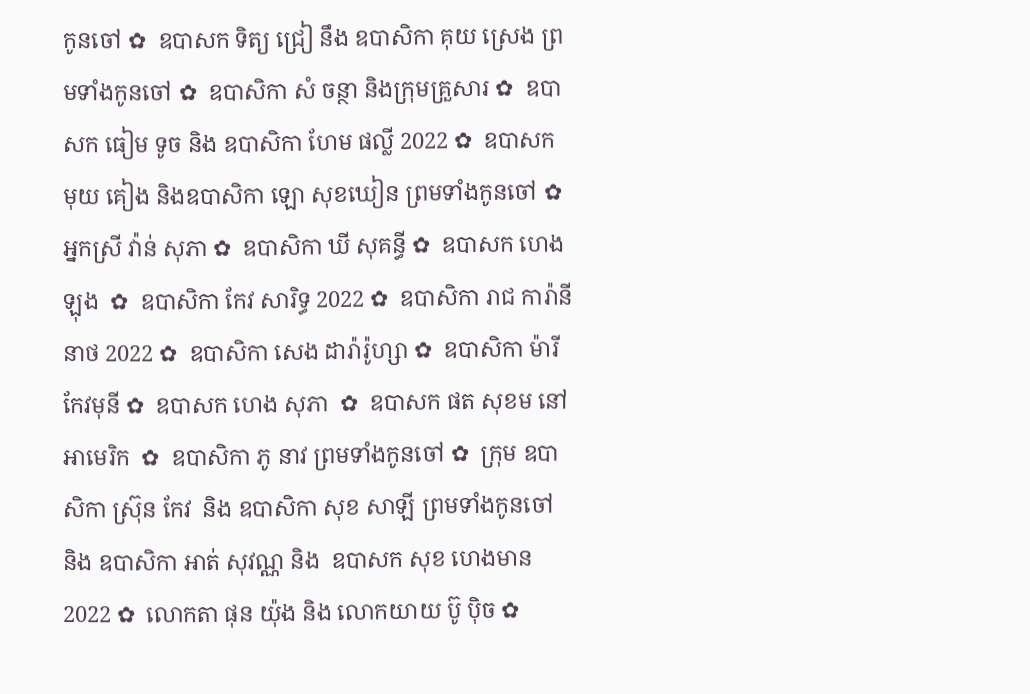កូនចៅ ✿  ឧបាសក ទិត្យ ជ្រៀ នឹង ឧបាសិកា គុយ ស្រេង ព្រមទាំងកូនចៅ ✿  ឧបាសិកា សំ ចន្ថា និងក្រុមគ្រួសារ ✿  ឧបាសក ធៀម ទូច និង ឧបាសិកា ហែម ផល្លី 2022 ✿  ឧបាសក មុយ គៀង និងឧបាសិកា ឡោ សុខឃៀន ព្រមទាំងកូនចៅ ✿  អ្នកស្រី វ៉ាន់ សុភា ✿  ឧបាសិកា ឃី សុគន្ធី ✿  ឧបាសក ហេង ឡុង  ✿  ឧបាសិកា កែវ សារិទ្ធ 2022 ✿  ឧបាសិកា រាជ ការ៉ានីនាថ 2022 ✿  ឧបាសិកា សេង ដារ៉ារ៉ូហ្សា ✿  ឧបាសិកា ម៉ារី កែវមុនី ✿  ឧបាសក ហេង សុភា  ✿  ឧបាសក ផត សុខម នៅអាមេរិក  ✿  ឧបាសិកា ភូ នាវ ព្រមទាំងកូនចៅ ✿  ក្រុម ឧបាសិកា ស្រ៊ុន កែវ  និង ឧបាសិកា សុខ សាឡី ព្រមទាំងកូនចៅ និង ឧបាសិកា អាត់ សុវណ្ណ និង  ឧបាសក សុខ ហេងមាន 2022 ✿  លោកតា ផុន យ៉ុង និង លោកយាយ ប៊ូ ប៉ិច ✿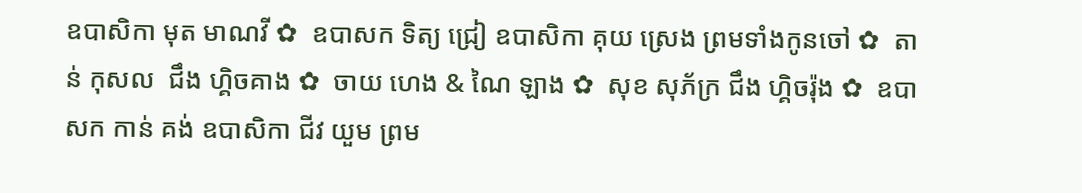ឧបាសិកា មុត មាណវី ✿  ឧបាសក ទិត្យ ជ្រៀ ឧបាសិកា គុយ ស្រេង ព្រមទាំងកូនចៅ ✿  តាន់ កុសល  ជឹង ហ្គិចគាង ✿  ចាយ ហេង & ណៃ ឡាង ✿  សុខ សុភ័ក្រ ជឹង ហ្គិចរ៉ុង ✿  ឧបាសក កាន់ គង់ ឧបាសិកា ជីវ យួម ព្រម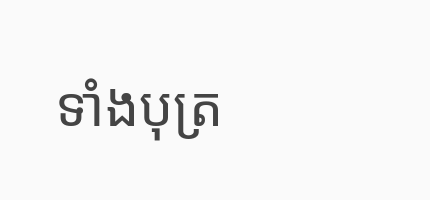ទាំងបុត្រ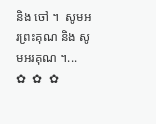និង ចៅ ។  សូមអរព្រះគុណ និង សូមអរគុណ ។...       ✿  ✿  ✿